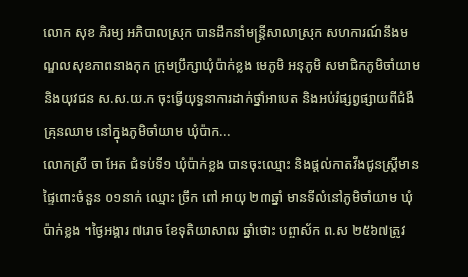លោក សុខ ភិរម្យ អភិបាលស្រុក បានដឹកនាំមន្រ្តីសាលាស្រុក សហការណ៍នឹងមណ្ឌលសុខភាពនាងកុក ក្រុមប្រឹក្សាឃុំប៉ាក់ខ្លង មេភូមិ អនុភូមិ សមាជិកភូមិចាំយាម និងយុវជន ស.ស.យ.ក ចុះធ្វើយុទ្ធនាការដាក់ថ្នាំអាបេត និងអប់រំផ្សព្វផ្សាយពីជំងឺគ្រុនឈាម នៅក្នុងភូមិចាំយាម ឃុំប៉ាក...
លោកស្រី ចា អែត ជំទប់ទី១ ឃុំប៉ាក់ខ្លង បានចុះឈ្មោះ និងផ្តល់កាតវីងជូនស្ត្រីមានផ្ទៃពោះចំនួន ០១នាក់ ឈ្មោះ ច្រឹក ពៅ អាយុ ២៣ឆ្នាំ មានទីលំនៅភូមិចាំយាម ឃុំប៉ាក់ខ្លង ។ថ្ងៃអង្គារ ៧រោច ខែទុតិយាសាឍ ឆ្នាំថោះ បព្ចាស័ក ព.ស ២៥៦៧ត្រូវ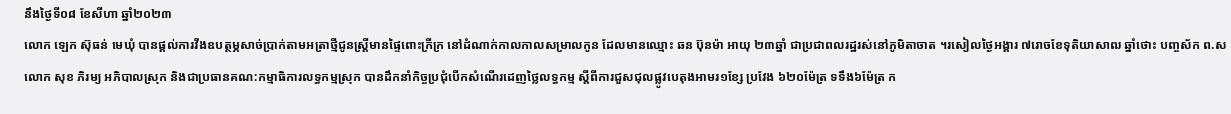នឹងថ្ងៃទី០៨ ខែសីហា ឆ្នាំ២០២៣
លោក ឡេក ស៊ុធន់ មេឃុំ បានផ្តល់ការវីងឧបត្ថម្ភសាច់ប្រាក់តាមអត្រាថ្មីជូនស្រី្តមានផ្ទៃពោះក្រីក្រ នៅដំណាក់កាលកាលសម្រាលកូន ដែលមានឈ្មោះ ឆន ប៊ុនម៉ា អាយុ ២៣ឆ្នាំ ជាប្រជាពលរដ្ឋរស់នៅភូមិតាចាត ។រសៀលថ្ងៃអង្គារ ៧រោចខែទុតិយាសាឍ ឆ្នាំថោះ បញ្ចស័ក ព.ស
លោក សុខ ភិរម្យ អភិបាលស្រុក និងជាប្រធានគណ:កម្មាធិការលទ្ធកម្មស្រុក បានដឹកនាំកិច្ចប្រជុំបើកសំណើរដេញថ្លៃលទ្ធកម្ម ស្ដីពីការជួសជុលផ្លូវបេតុងអាមរ១ខ្សែ ប្រវែង ៦២០ម៉ែត្រ ទទឹង៦ម៉ែត្រ ក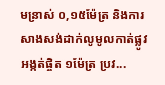មន្រាស់ ០,១៥ម៉ែត្រ និងការសាងសង់ដាក់លូមូលកាត់ផ្លូវអង្កត់ផ្ចិត ១ម៉ែត្រ ប្រវ...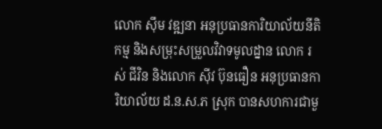លោក ស៊ឹម វឌ្ឍនា អនុប្រធានការិយាល័យនីតិកម្ម និងសម្រុះសម្រួលវិវាទមូលដ្នាន លោក រស់ ជីវិន និងលោក ស៊ីវ ប៊ុនធឿន អនុប្រធានការិយាល័យ ដ.ន.ស.ភ ស្រុក បានសហការជាមួ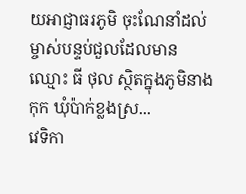យអាជ្ញាធរភូមិ ចុះណែនាំដល់ម្ចាស់បន្ទប់ជួលដែលមាន ឈ្មោះ ធី ថុល ស្ថិតក្នុងភូមិនាងកុក ឃុំប៉ាក់ខ្លងស្រ...
វេទិកា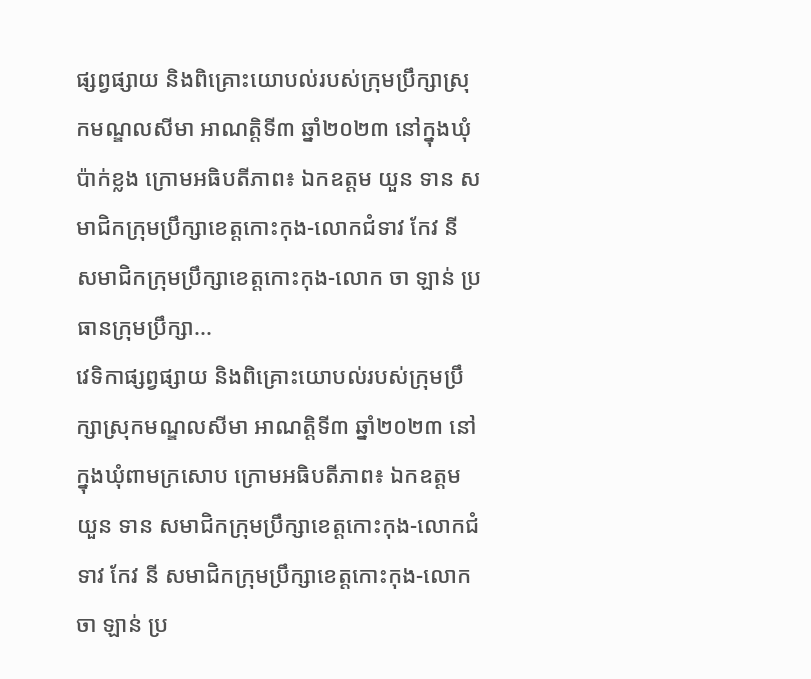ផ្សព្វផ្សាយ និងពិគ្រោះយោបល់របស់ក្រុមប្រឹក្សាស្រុកមណ្ឌលសីមា អាណត្តិទី៣ ឆ្នាំ២០២៣ នៅក្នុងឃុំប៉ាក់ខ្លង ក្រោមអធិបតីភាព៖ ឯកឧត្តម យួន ទាន សមាជិកក្រុមប្រឹក្សាខេត្តកោះកុង-លោកជំទាវ កែវ នី សមាជិកក្រុមប្រឹក្សាខេត្តកោះកុង-លោក ចា ឡាន់ ប្រធានក្រុមប្រឹក្សា...
វេទិកាផ្សព្វផ្សាយ និងពិគ្រោះយោបល់របស់ក្រុមប្រឹក្សាស្រុកមណ្ឌលសីមា អាណត្តិទី៣ ឆ្នាំ២០២៣ នៅក្នុងឃុំពាមក្រសោប ក្រោមអធិបតីភាព៖ ឯកឧត្តម យួន ទាន សមាជិកក្រុមប្រឹក្សាខេត្តកោះកុង-លោកជំទាវ កែវ នី សមាជិកក្រុមប្រឹក្សាខេត្តកោះកុង-លោក ចា ឡាន់ ប្រ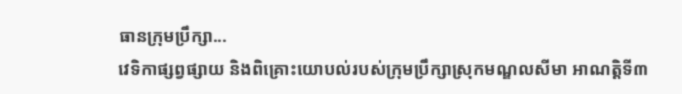ធានក្រុមប្រឹក្សា...
វេទិកាផ្សព្វផ្សាយ និងពិគ្រោះយោបល់របស់ក្រុមប្រឹក្សាស្រុកមណ្ឌលសីមា អាណត្តិទី៣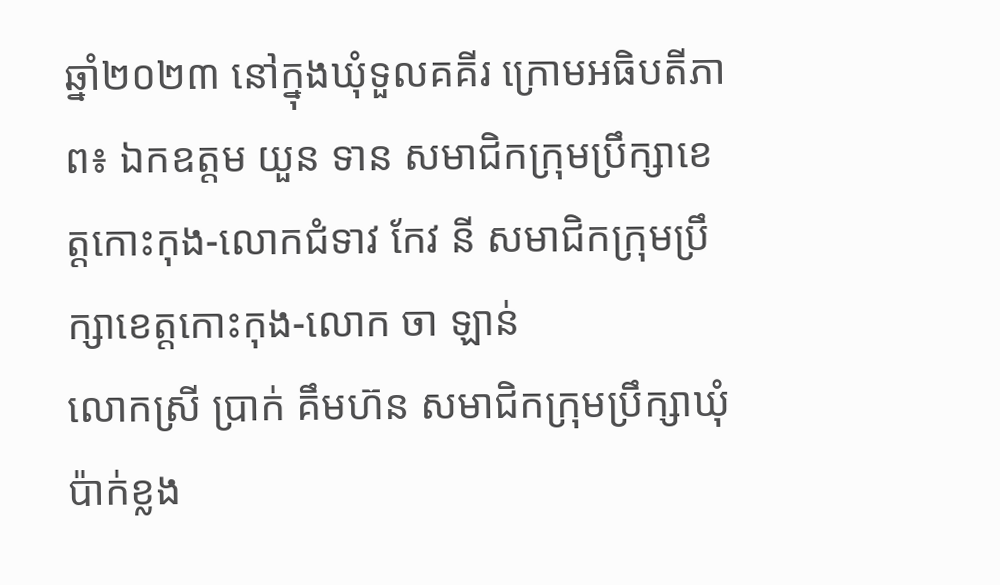ឆ្នាំ២០២៣ នៅក្នុងឃុំទួលគគីរ ក្រោមអធិបតីភាព៖ ឯកឧត្តម យួន ទាន សមាជិកក្រុមប្រឹក្សាខេត្តកោះកុង-លោកជំទាវ កែវ នី សមាជិកក្រុមប្រឹក្សាខេត្តកោះកុង-លោក ចា ឡាន់
លោកស្រី ប្រាក់ គឹមហ៊ន សមាជិកក្រុមប្រឹក្សាឃុំប៉ាក់ខ្លង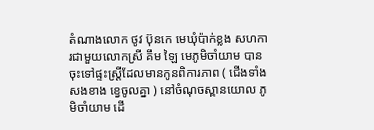តំណាងលោក ថូវ ប៊ុនកេ មេឃុំប៉ាក់ខ្លង សហការជាមួយលោកស្រី គឹម ឡៃ មេភូមិចាំយាម បានចុះទៅផ្ទះស្រី្តដែលមានកូនពិការភាព ( ជើងទាំងសងខាង ខ្វេចូលគ្នា ) នៅចំណុចស្ពានយោល ភូមិចាំយាម ដើ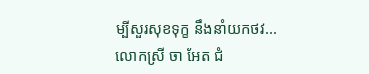ម្បីសួរសុខទុក្ខ នឹងនាំយកថវ...
លោកស្រី ចា អែត ជំ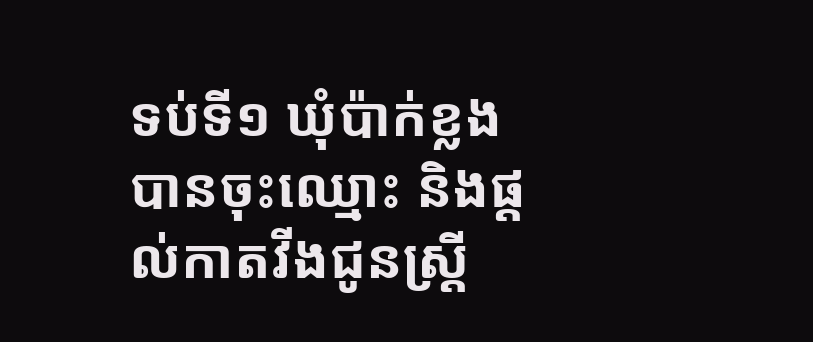ទប់ទី១ ឃុំប៉ាក់ខ្លង បានចុះឈ្មោះ និងផ្តល់កាតវីងជូនស្ត្រី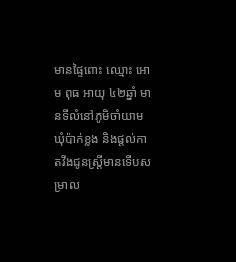មានផ្ទៃពោះ ឈ្មោះ អោម ពុធ អាយុ ៤២ឆ្នាំ មានទីលំនៅភូមិចាំយាម ឃុំប៉ាក់ខ្លង និងផ្តល់កាតវីងជូនស្ត្រីមានទើបសម្រាល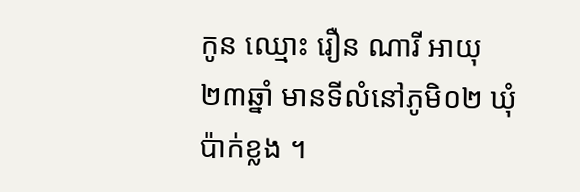កូន ឈ្មោះ រឿន ណារី អាយុ ២៣ឆ្នាំ មានទីលំនៅភូមិ០២ ឃុំប៉ាក់ខ្លង ។